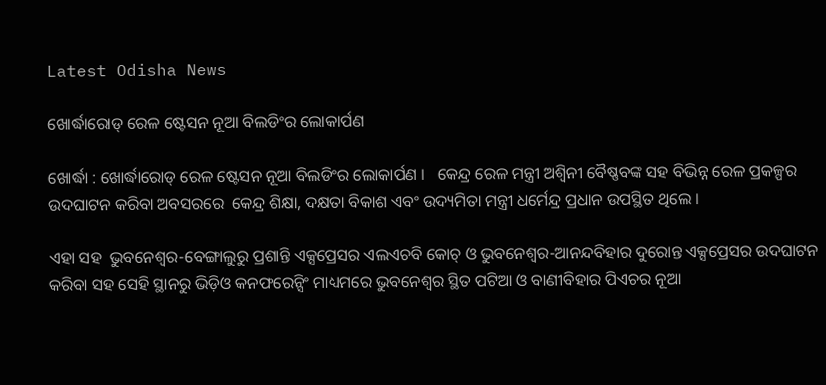Latest Odisha News

ଖୋର୍ଦ୍ଧାରୋଡ୍ ରେଳ ଷ୍ଟେସନ ନୂଆ ବିଲଡିଂର ଲୋକାର୍ପଣ

ଖୋର୍ଦ୍ଧା : ଖୋର୍ଦ୍ଧାରୋଡ୍ ରେଳ ଷ୍ଟେସନ ନୂଆ ବିଲଡିଂର ଲୋକାର୍ପଣ ।   କେନ୍ଦ୍ର ରେଳ ମନ୍ତ୍ରୀ ଅଶ୍ୱିନୀ ବୈଷ୍ଣବଙ୍କ ସହ ବିଭିନ୍ନ ରେଳ ପ୍ରକଳ୍ପର ଉଦଘାଟନ କରିବା ଅବସରରେ  କେନ୍ଦ୍ର ଶିକ୍ଷା, ଦକ୍ଷତା ବିକାଶ ଏବଂ ଉଦ୍ୟମିତା ମନ୍ତ୍ରୀ ଧର୍ମେନ୍ଦ୍ର ପ୍ରଧାନ ଉପସ୍ଥିତ ଥିଲେ ।

ଏହା ସହ  ଭୁବନେଶ୍ୱର-ବେଙ୍ଗାଲୁରୁ ପ୍ରଶାନ୍ତି ଏକ୍ସପ୍ରେସର ଏଲଏଚବି କୋଚ୍ ଓ ଭୁବନେଶ୍ୱର-ଆନନ୍ଦବିହାର ଦୁରୋନ୍ତ ଏକ୍ସପ୍ରେସର ଉଦଘାଟନ କରିବା ସହ ସେହି ସ୍ଥାନରୁ ଭିଡ଼ିଓ କନଫରେନ୍ସିଂ ମାଧ୍ୟମରେ ଭୁବନେଶ୍ୱର ସ୍ଥିତ ପଟିଆ ଓ ବାଣୀବିହାର ପିଏଚର ନୂଆ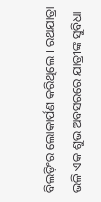ବିଲଡ଼ିଂର ଲୋକାର୍ପଣ କରିଥିଲେ । ରଥଯାତ୍ରା ଭଳି ଏକ ଶୁଭ ଅବସରରେ ଯାତ୍ରୀଙ୍କ ସୁବିଧା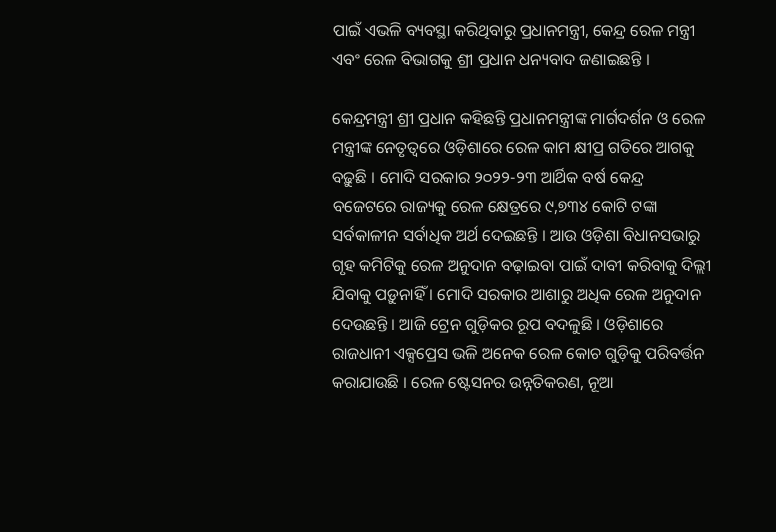ପାଇଁ ଏଭଳି ବ୍ୟବସ୍ଥା କରିଥିବାରୁ ପ୍ରଧାନମନ୍ତ୍ରୀ, କେନ୍ଦ୍ର ରେଳ ମନ୍ତ୍ରୀ ଏବଂ ରେଳ ବିଭାଗକୁ ଶ୍ରୀ ପ୍ରଧାନ ଧନ୍ୟବାଦ ଜଣାଇଛନ୍ତି ।

କେନ୍ଦ୍ରମନ୍ତ୍ରୀ ଶ୍ରୀ ପ୍ରଧାନ କହିଛନ୍ତି ପ୍ରଧାନମନ୍ତ୍ରୀଙ୍କ ମାର୍ଗଦର୍ଶନ ଓ ରେଳ ମନ୍ତ୍ରୀଙ୍କ ନେତୃତ୍ୱରେ ଓଡ଼ିଶାରେ ରେଳ କାମ କ୍ଷୀପ୍ର ଗତିରେ ଆଗକୁ ବଢ଼ୁଛି । ମୋଦି ସରକାର ୨୦୨୨-୨୩ ଆର୍ଥିକ ବର୍ଷ କେନ୍ଦ୍ର ବଜେଟରେ ରାଜ୍ୟକୁ ରେଳ କ୍ଷେତ୍ରରେ ୯,୭୩୪ କୋଟି ଟଙ୍କା ସର୍ବକାଳୀନ ସର୍ବାଧିକ ଅର୍ଥ ଦେଇଛନ୍ତି । ଆଉ ଓଡ଼ିଶା ବିଧାନସଭାରୁ ଗୃହ କମିଟିକୁ ରେଳ ଅନୁଦାନ ବଢ଼ାଇବା ପାଇଁ ଦାବୀ କରିବାକୁ ଦିଲ୍ଲୀ ଯିବାକୁ ପଡ଼ୁନାହିଁ । ମୋଦି ସରକାର ଆଶାରୁ ଅଧିକ ରେଳ ଅନୁଦାନ ଦେଉଛନ୍ତି । ଆଜି ଟ୍ରେନ ଗୁଡ଼ିକର ରୂପ ବଦଳୁଛି । ଓଡ଼ିଶାରେ ରାଜଧାନୀ ଏକ୍ସପ୍ରେସ ଭଳି ଅନେକ ରେଳ କୋଚ ଗୁଡ଼ିକୁ ପରିବର୍ତ୍ତନ କରାଯାଉଛି । ରେଳ ଷ୍ଟେସନର ଉନ୍ନତିକରଣ, ନୂଆ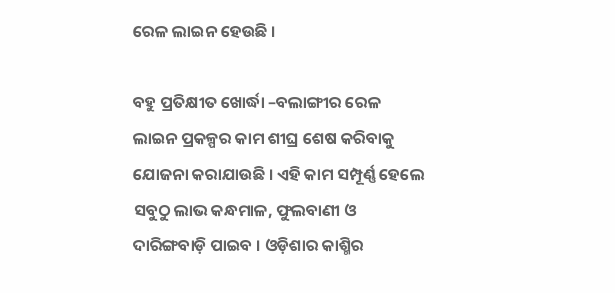ରେଳ ଲାଇନ ହେଉଛି ।

ବହୁ ପ୍ରତିକ୍ଷୀତ ଖୋର୍ଦ୍ଧା –ବଲାଙ୍ଗୀର ରେଳ ଲାଇନ ପ୍ରକଳ୍ପର କାମ ଶୀଘ୍ର ଶେଷ କରିବାକୁ ଯୋଜନା କରାଯାଉଛି । ଏହି କାମ ସମ୍ପୂର୍ଣ୍ଣ ହେଲେ ସବୁଠୁ ଲାଭ କନ୍ଧମାଳ, ଫୁଲବାଣୀ ଓ ଦାରିଙ୍ଗବାଡ଼ି ପାଇବ । ଓଡ଼ିଶାର କାଶ୍ମିର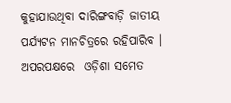କୁହାଯାଉଥିବା ଦାରିଙ୍ଗବାଡ଼ି ଜାତୀୟ ପର୍ଯ୍ୟଟନ ମାନଚିତ୍ରରେ ରହିପାରିବ । ଅପରପକ୍ଷରେ  ଓଡ଼ିଶା ସମେତ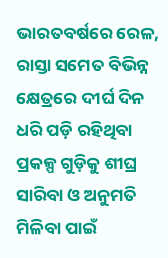ଭାରତବର୍ଷରେ ରେଳ, ରାସ୍ତା ସମେତ ବିଭିନ୍ନ କ୍ଷେତ୍ରରେ ଦୀର୍ଘ ଦିନ ଧରି ପଡ଼ି ରହିଥିବା ପ୍ରକଳ୍ପ ଗୁଡ଼ିକୁ ଶୀଘ୍ର ସାରିବା ଓ ଅନୁମତି ମିଳିବା ପାଇଁ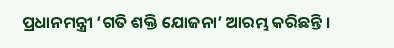ପ୍ରଧାନମନ୍ତ୍ରୀ ‘ଗତି ଶକ୍ତି ଯୋଜନା’ ଆରମ୍ଭ କରିଛନ୍ତି ।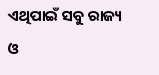ଏଥିପାଇଁ ସବୁ ରାଜ୍ୟ ଓ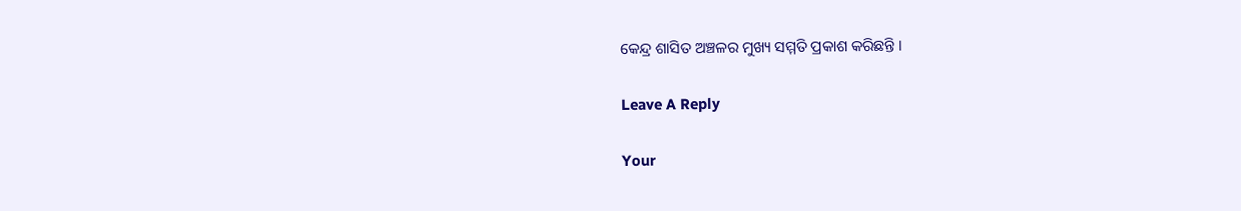କେନ୍ଦ୍ର ଶାସିତ ଅଞ୍ଚଳର ମୁଖ୍ୟ ସମ୍ମତି ପ୍ରକାଶ କରିଛନ୍ତି ।

Leave A Reply

Your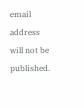email address will not be published.